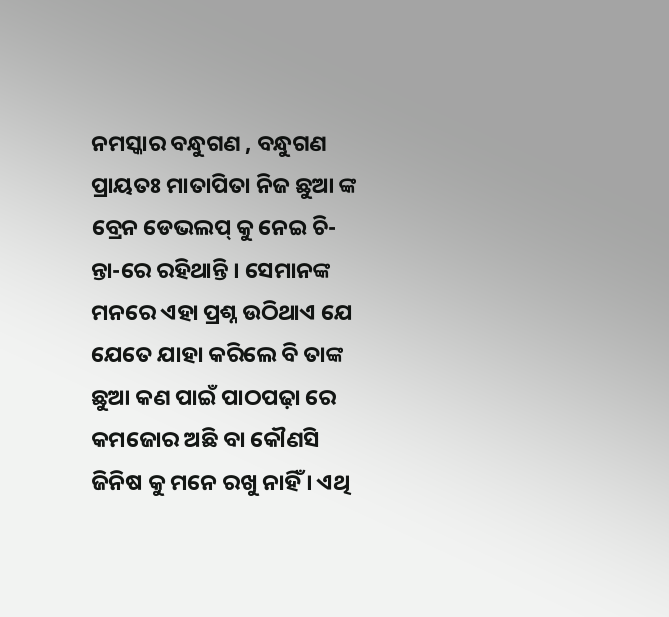ନମସ୍କାର ବନ୍ଧୁଗଣ , ବନ୍ଧୁଗଣ ପ୍ରାୟତଃ ମାତାପିତା ନିଜ ଛୁଆ ଙ୍କ ବ୍ରେନ ଡେଭଲପ୍ କୁ ନେଇ ଚି-ନ୍ତା-ରେ ରହିଥାନ୍ତି । ସେମାନଙ୍କ ମନରେ ଏହା ପ୍ରଶ୍ନ ଉଠିଥାଏ ଯେ ଯେତେ ଯାହା କରିଲେ ବି ତାଙ୍କ ଛୁଆ କଣ ପାଇଁ ପାଠପଢ଼ା ରେ କମଜୋର ଅଛି ବା କୌଣସି ଜିନିଷ କୁ ମନେ ରଖୁ ନାହିଁ । ଏଥି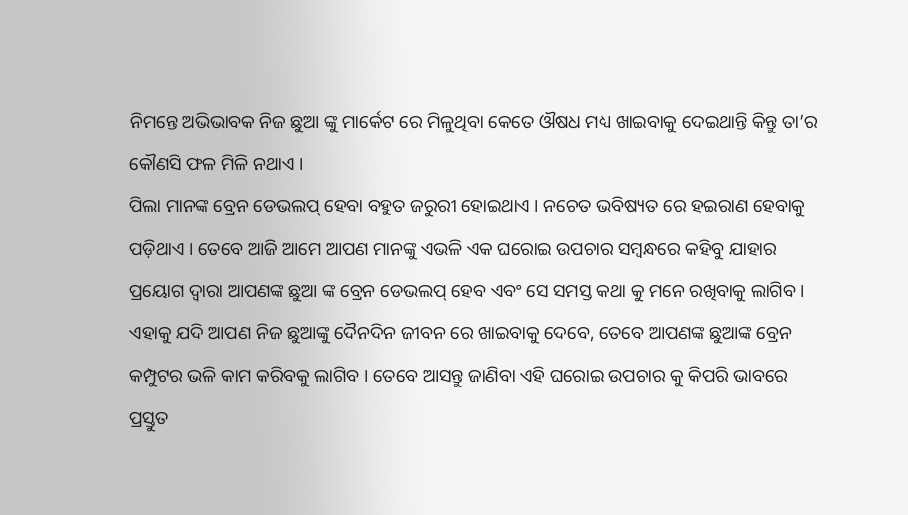ନିମନ୍ତେ ଅଭିଭାବକ ନିଜ ଛୁଆ ଙ୍କୁ ମାର୍କେଟ ରେ ମିଳୁଥିବା କେତେ ଔଷଧ ମଧ୍ୟ ଖାଇବାକୁ ଦେଇଥାନ୍ତି କିନ୍ତୁ ତା’ର କୌଣସି ଫଳ ମିଳି ନଥାଏ ।
ପିଲା ମାନଙ୍କ ବ୍ରେନ ଡେଭଲପ୍ ହେବା ବହୁତ ଜରୁରୀ ହୋଇଥାଏ । ନଚେତ ଭବିଷ୍ୟତ ରେ ହଇରାଣ ହେବାକୁ ପଡ଼ିଥାଏ । ତେବେ ଆଜି ଆମେ ଆପଣ ମାନଙ୍କୁ ଏଭଳି ଏକ ଘରୋଇ ଉପଚାର ସମ୍ବନ୍ଧରେ କହିବୁ ଯାହାର ପ୍ରୟୋଗ ଦ୍ୱାରା ଆପଣଙ୍କ ଛୁଆ ଙ୍କ ବ୍ରେନ ଡେଭଲପ୍ ହେବ ଏବଂ ସେ ସମସ୍ତ କଥା କୁ ମନେ ରଖିବାକୁ ଲାଗିବ । ଏହାକୁ ଯଦି ଆପଣ ନିଜ ଛୁଆଙ୍କୁ ଦୈନଦିନ ଜୀବନ ରେ ଖାଇବାକୁ ଦେବେ, ତେବେ ଆପଣଙ୍କ ଛୁଆଙ୍କ ବ୍ରେନ କମ୍ପୁଟର ଭଳି କାମ କରିବକୁ ଲାଗିବ । ତେବେ ଆସନ୍ତୁ ଜାଣିବା ଏହି ଘରୋଇ ଉପଚାର କୁ କିପରି ଭାବରେ ପ୍ରସ୍ତୁତ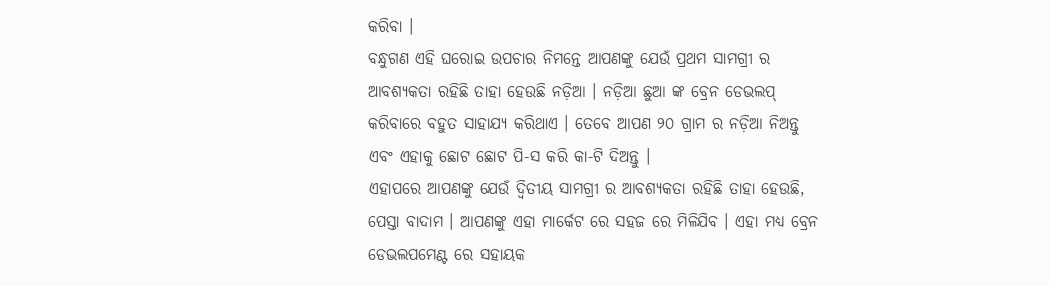କରିବା ।
ବନ୍ଧୁଗଣ ଏହି ଘରୋଇ ଉପଚାର ନିମନ୍ତେ ଆପଣଙ୍କୁ ଯେଉଁ ପ୍ରଥମ ସାମଗ୍ରୀ ର ଆବଶ୍ୟକତା ରହିଛି ତାହା ହେଉଛି ନଡ଼ିଆ । ନଡ଼ିଆ ଛୁଆ ଙ୍କ ବ୍ରେନ ଡେଭଲପ୍ କରିବାରେ ବହୁତ ସାହାଯ୍ୟ କରିଥାଏ । ତେବେ ଆପଣ ୨୦ ଗ୍ରାମ ର ନଡ଼ିଆ ନିଅନ୍ତୁ ଏବଂ ଏହାକୁ ଛୋଟ ଛୋଟ ପି-ସ କରି କା-ଟି ଦିଅନ୍ତୁ ।
ଏହାପରେ ଆପଣଙ୍କୁ ଯେଉଁ ଦ୍ଵିତୀୟ ସାମଗ୍ରୀ ର ଆବଶ୍ୟକତା ରହିଛି ତାହା ହେଉଛି, ପେସ୍ତା ବାଦାମ । ଆପଣଙ୍କୁ ଏହା ମାର୍କେଟ ରେ ସହଜ ରେ ମିଳିଯିବ । ଏହା ମଧ୍ୟ ବ୍ରେନ ଡେଭଲପମେଣ୍ଟ ରେ ସହାୟକ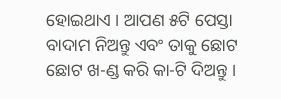ହୋଇଥାଏ । ଆପଣ ୫ଟି ପେସ୍ତା ବାଦାମ ନିଅନ୍ତୁ ଏବଂ ତାକୁ ଛୋଟ ଛୋଟ ଖ-ଣ୍ଡ କରି କା-ଟି ଦିଅନ୍ତୁ ।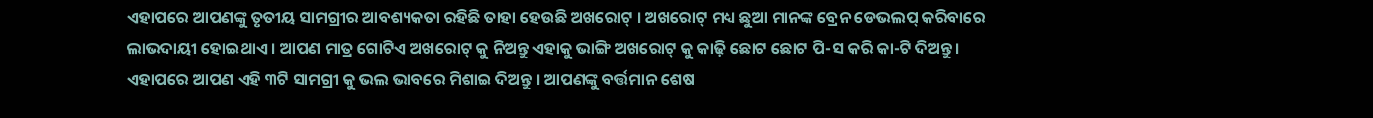ଏହାପରେ ଆପଣଙ୍କୁ ତୃତୀୟ ସାମଗ୍ରୀର ଆବଶ୍ୟକତା ରହିଛି ତାହା ହେଉଛି ଅଖରୋଟ୍ । ଅଖରୋଟ୍ ମଧ୍ୟ ଛୁଆ ମାନଙ୍କ ବ୍ରେନ ଡେଭଲପ୍ କରିବାରେ ଲାଭଦାୟୀ ହୋଇଥାଏ । ଆପଣ ମାତ୍ର ଗୋଟିଏ ଅଖରୋଟ୍ କୁ ନିଅନ୍ତୁ ଏହାକୁ ଭାଙ୍ଗି ଅଖରୋଟ୍ କୁ କାଢ଼ି ଛୋଟ ଛୋଟ ପି-ସ କରି କା-ଟି ଦିଅନ୍ତୁ ।
ଏହାପରେ ଆପଣ ଏହି ୩ଟି ସାମଗ୍ରୀ କୁ ଭଲ ଭାବରେ ମିଶାଇ ଦିଅନ୍ତୁ । ଆପଣଙ୍କୁ ବର୍ତ୍ତମାନ ଶେଷ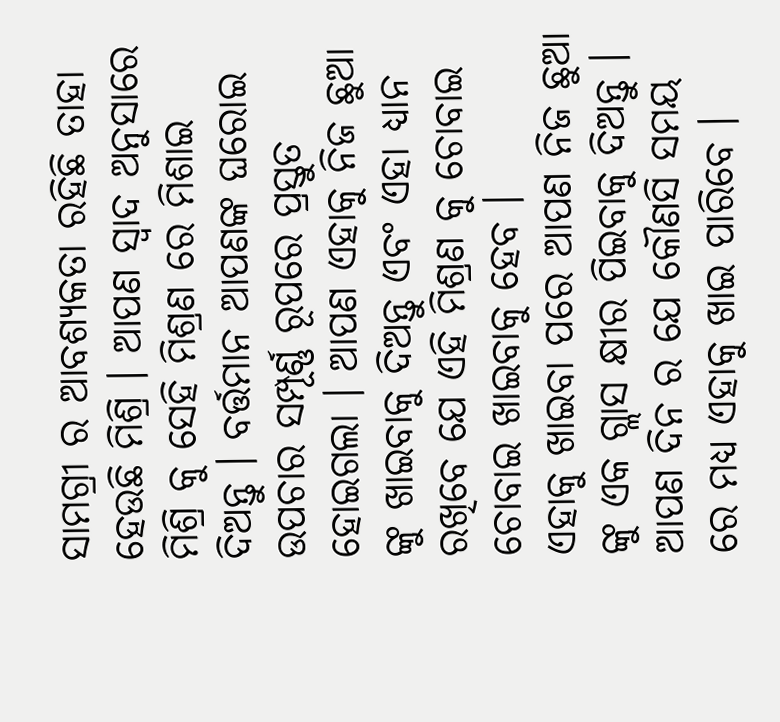ସାମଗ୍ରୀ ର ଆବଶ୍ୟକତା ରହିଛି ତାହା ହେଉଛି ମିଶ୍ରି । ଆପଣ ସ୍ୱାଦ ଅନୁସାରେ ମିଶ୍ରି କୁ ସେହି ମିଶ୍ରଣ ରେ ମିଶାଇ ଦିଅନ୍ତୁ । ବର୍ତ୍ତମାନ ଆପଣଙ୍କ ଘରୋଇ ଉପଚାର ସମ୍ପୂର୍ଣ୍ଣ ରୂପରେ ପ୍ରସ୍ତୁତ ହୋଇଗଲା । ଆପଣ ଏହାକୁ ନିଜ ଛୁଆ ଙ୍କୁ ଖାଇବାକୁ ଦିଅନ୍ତୁ ଏବଂ ଏହା ଧ୍ୟାନ ରଖିବେ ଯେ ଏହି ମିଶ୍ରଣ କୁ ଚୋବାଇ ଚୋବାଇ ଖାଇବାକୁ ହେବ ।
ଏହାକୁ ଖାଇବା ପରେ ଆପଣ ନିଜ ଛୁଆ ଙ୍କୁ ଏକ ଗ୍ଲାସ କ୍ଷୀର ପିଇବାକୁ ଦିଅନ୍ତୁ । ଆପଣ ଦିନ ର ଯେ କୌଣସି ସମୟ ରେ ମଧ୍ୟ ଏହାକୁ ଖାଇ ପାରିବେ ।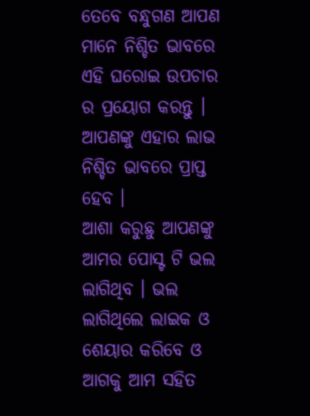ତେବେ ବନ୍ଧୁଗଣ ଆପଣ ମାନେ ନିଶ୍ଚିତ ଭାବରେ ଏହି ଘରୋଇ ଉପଚାର ର ପ୍ରୟୋଗ କରନ୍ତୁ । ଆପଣଙ୍କୁ ଏହାର ଲାଭ ନିଶ୍ଚିତ ଭାବରେ ପ୍ରାପ୍ତ ହେବ ।
ଆଶା କରୁଛୁ ଆପଣଙ୍କୁ ଆମର ପୋସ୍ଟ ଟି ଭଲ ଲାଗିଥିବ । ଭଲ ଲାଗିଥିଲେ ଲାଇକ ଓ ଶେୟାର କରିବେ ଓ ଆଗକୁ ଆମ ସହିତ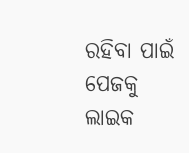ରହିବା ପାଇଁ ପେଜକୁ ଲାଇକ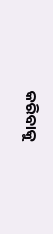କରିବାକୁ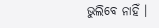ଭୁଲିବେ ନାହିଁ ।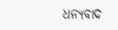ଧନ୍ୟବାଦ